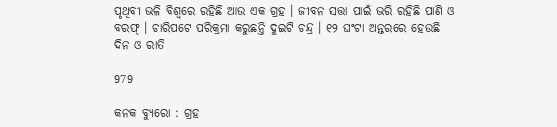ପୃଥିବୀ ଭଳି ବିଶ୍ୱରେ ରହିଛି ଆଉ ଏକ ଗ୍ରହ । ଜୀବନ ସତ୍ତା ପାଇଁ ଭରି ରହିଛି ପାଣି ଓ ବରଫ୍ । ଚାରିପଟେ ପରିକ୍ରମା କରୁଛନ୍ତି ଦୁଇଟି ଚନ୍ଦ୍ର । ୧୨ ଘଂଟା ଅନ୍ତରରେ ହେଉଛି ଦିନ ଓ ରାତି

979

କନକ ବ୍ୟୁରୋ : ଗ୍ରହ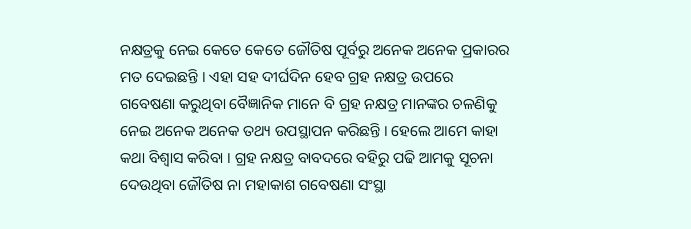ନକ୍ଷତ୍ରକୁ ନେଇ କେତେ କେତେ ଜୌତିଷ ପୂର୍ବରୁ ଅନେକ ଅନେକ ପ୍ରକାରର ମତ ଦେଇଛନ୍ତି । ଏହା ସହ ଦୀର୍ଘଦିନ ହେବ ଗ୍ରହ ନକ୍ଷତ୍ର ଉପରେ ଗବେଷଣା କରୁଥିବା ବୈଜ୍ଞାନିକ ମାନେ ବି ଗ୍ରହ ନକ୍ଷତ୍ର ମାନଙ୍କର ଚଳଣିକୁ ନେଇ ଅନେକ ଅନେକ ତଥ୍ୟ ଉପସ୍ଥାପନ କରିଛନ୍ତି । ହେଲେ ଆମେ କାହା କଥା ବିଶ୍ୱାସ କରିବା । ଗ୍ରହ ନକ୍ଷତ୍ର ବାବଦରେ ବହିରୁ ପଢି ଆମକୁ ସୂଚନା ଦେଉଥିବା ଜୌତିଷ ନା ମହାକାଶ ଗବେଷଣା ସଂସ୍ଥା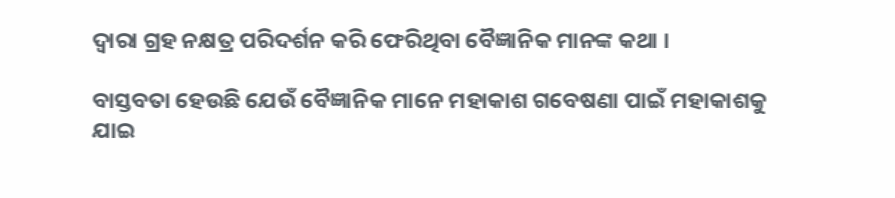ଦ୍ୱାରା ଗ୍ରହ ନକ୍ଷତ୍ର ପରିଦର୍ଶନ କରି ଫେରିଥିବା ବୈଜ୍ଞାନିକ ମାନଙ୍କ କଥା ।

ବାସ୍ତବତା ହେଉଛି ଯେଉଁ ବୈଜ୍ଞାନିକ ମାନେ ମହାକାଶ ଗବେଷଣା ପାଇଁ ମହାକାଶକୁ ଯାଇ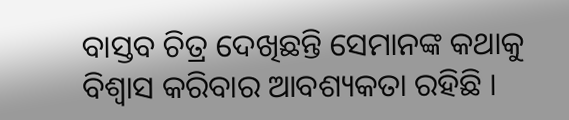ବାସ୍ତବ ଚିତ୍ର ଦେଖିଛନ୍ତି ସେମାନଙ୍କ କଥାକୁ ବିଶ୍ୱାସ କରିବାର ଆବଶ୍ୟକତା ରହିଛି ।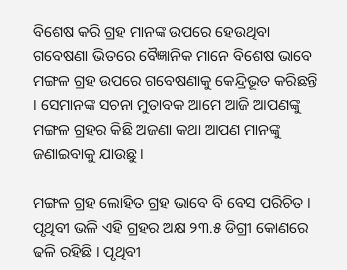ବିଶେଷ କରି ଗ୍ରହ ମାନଙ୍କ ଉପରେ ହେଉଥିବା ଗବେଷଣା ଭିତରେ ବୈଜ୍ଞାନିକ ମାନେ ବିଶେଷ ଭାବେ ମଙ୍ଗଳ ଗ୍ରହ ଉପରେ ଗବେଷଣାକୁ କେନ୍ଦ୍ରିଭୂତ କରିଛନ୍ତି । ସେମାନଙ୍କ ସଚନା ମୁତାବକ ଆମେ ଆଜି ଆପଣଙ୍କୁ ମଙ୍ଗଳ ଗ୍ରହର କିଛି ଅଜଣା କଥା ଆପଣ ମାନଙ୍କୁ ଜଣାଇବାକୁ ଯାଉଛୁ ।

ମଙ୍ଗଳ ଗ୍ରହ ଲୋହିତ ଗ୍ରହ ଭାବେ ବି ବେସ ପରିଚିତ । ପୃଥିବୀ ଭଳି ଏହି ଗ୍ରହର ଅକ୍ଷ ୨୩.୫ ଡିଗ୍ରୀ କୋଣରେ ଢଳି ରହିଛି । ପୃଥିବୀ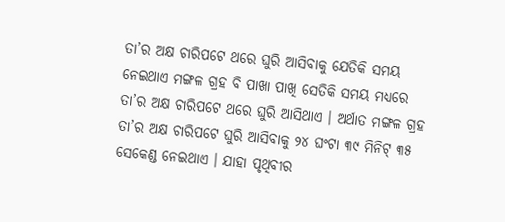ତା’ର ଅକ୍ଷ ଚାରିପଟେ ଥରେ ଘୁରି ଆସିବାକୁ ଯେତିକି ସମୟ ନେଇଥାଏ ମଙ୍ଗଳ ଗ୍ରହ ବି ପାଖା ପାଖି ସେତିକି ସମୟ ମଧ୍ୟରେ ତା’ର ଅକ୍ଷ ଚାରିପଟେ ଥରେ ଘୁରି ଆସିଥାଏ । ଅର୍ଥାତ ମଙ୍ଗଳ ଗ୍ରହ ତା’ର ଅକ୍ଷ ଚାରିପଟେ ଘୁରି ଆସିବାକୁ ୨୪ ଘଂଟା ୩୯ ମିନିଟ୍ ୩୫ ସେକେଣ୍ଡ ନେଇଥାଏ । ଯାହା ପୃଥିବୀର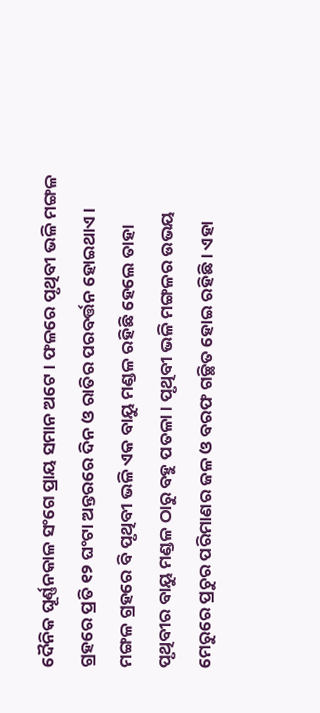ଦୈନିକ ଘୂର୍ଣ୍ଣନକାଳ ସଂଗେ ପ୍ରାୟ ସମାନ ଅଟେ । ଫଳରେ ପୃଥିବୀ ଭଳି ମଙ୍ଗଳ ଗ୍ରହରେ ପ୍ରତି ୧୨ ଘଂଟା ଅନ୍ତରରେ ଦିନ ଓ ରାତିର ପରବର୍ତ୍ତନ ହୋଇଥାଏ । ମଙ୍ଗଳ ଗ୍ରହରେ ବି ପୃଥିବୀ ଭଳି ଏକ ବାୟୁ ମଣ୍ଡଳ ରହିଛି ହେଲେ ତାହା ପୃଥିବୀର ବାୟୁ ମଣ୍ଡଳ ଠାରୁ ବହୁ ପତଳା । ପୃଥିବୀ ଭଳି ମଙ୍ଗଳର ଉଭୟ ମେରୁରେ ପ୍ରଚୁର ପରିମାଣର ଜଳ ଓ ବରଫ ଗଚ୍ଛିତ ହୋଇ ରହିଛି । ଏହା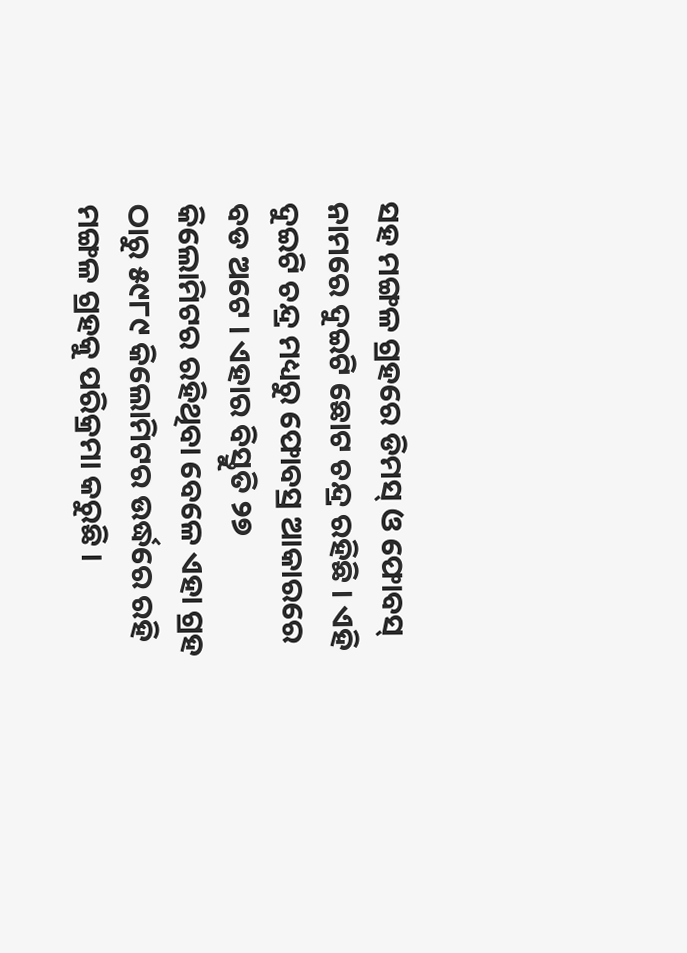ସହ ମଙ୍ଗଳ ଗ୍ରହରେ ଡିମସ୍ ଓ ଫୋବସ୍ ନାମରେ ଦୁଇଟି ଛୋଟ ଚନ୍ଦ୍ର ରହିଛି । ଏହି ଦୁଇଟି ଚନ୍ଦ୍ର ମଧ୍ୟରୁ ଫୋବସ୍ର ଆକାରରେ ବଡ ଅଟେ । ଏହାର ବିସ୍ତୁତି ୨୭ କିଲୋମିଟର ରହିଥିବା ବେଳେ ଏହା ଗ୍ରହ ଠାରୁ ୫୯୮୯ କିଲୋମିଟର ଉର୍ଦ୍ଧରେ ରହି ମଙ୍ଗଳ ଗ୍ରହକୁ ପରିକ୍ରମା କରୁଛି ।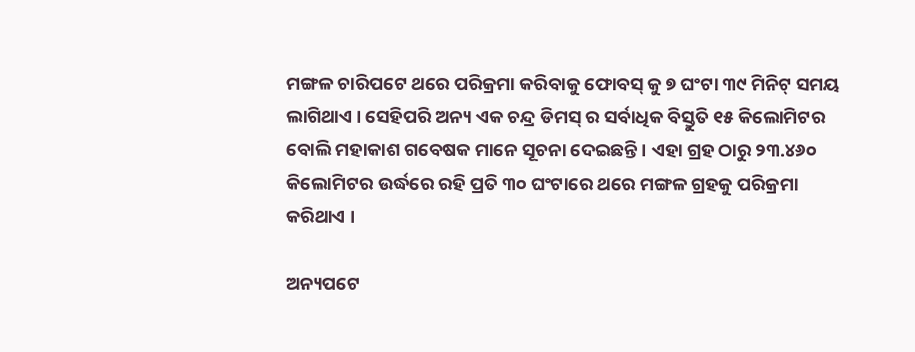ମଙ୍ଗଳ ଚାରିପଟେ ଥରେ ପରିକ୍ରମା କରିବାକୁ ଫୋବସ୍ କୁ ୭ ଘଂଟା ୩୯ ମିନିଟ୍ ସମୟ ଲାଗିଥାଏ । ସେହିପରି ଅନ୍ୟ ଏକ ଚନ୍ଦ୍ର ଡିମସ୍ ର ସର୍ବାଧିକ ବିସ୍ତୁତି ୧୫ କିଲୋମିଟର ବୋଲି ମହାକାଶ ଗବେଷକ ମାନେ ସୂଚନା ଦେଇଛନ୍ତି । ଏହା ଗ୍ରହ ଠାରୁ ୨୩.୪୬୦ କିଲୋମିଟର ଉର୍ଦ୍ଧରେ ରହି ପ୍ରତି ୩୦ ଘଂଟାରେ ଥରେ ମଙ୍ଗଳ ଗ୍ରହକୁ ପରିକ୍ରମା କରିଥାଏ ।

ଅନ୍ୟପଟେ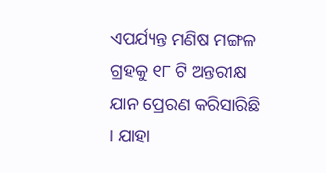ଏପର୍ଯ୍ୟନ୍ତ ମଣିଷ ମଙ୍ଗଳ ଗ୍ରହକୁ ୧୮ ଟି ଅନ୍ତରୀକ୍ଷ ଯାନ ପ୍ରେରଣ କରିସାରିଛି । ଯାହା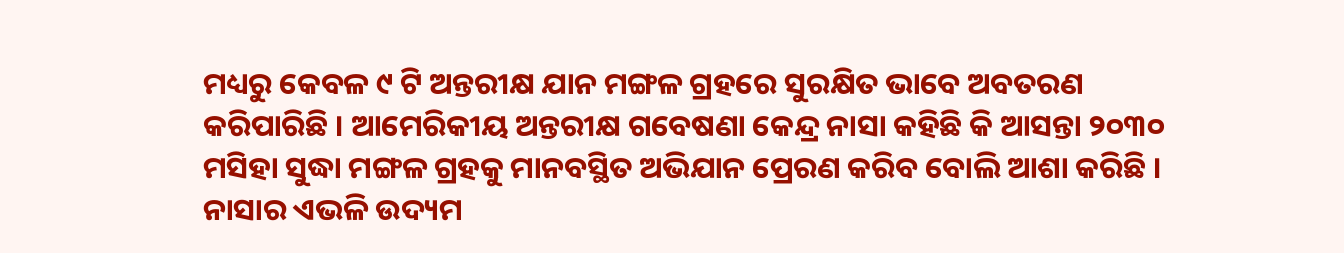ମଧ୍ୟରୁ କେବଳ ୯ ଟି ଅନ୍ତରୀକ୍ଷ ଯାନ ମଙ୍ଗଳ ଗ୍ରହରେ ସୁରକ୍ଷିତ ଭାବେ ଅବତରଣ କରିପାରିଛି । ଆମେରିକୀୟ ଅନ୍ତରୀକ୍ଷ ଗବେଷଣା କେନ୍ଦ୍ର ନାସା କହିଛି କି ଆସନ୍ତା ୨୦୩୦ ମସିହା ସୁଦ୍ଧା ମଙ୍ଗଳ ଗ୍ରହକୁ ମାନବସ୍ଥିତ ଅଭିଯାନ ପ୍ରେରଣ କରିବ ବୋଲି ଆଶା କରିଛି । ନାସାର ଏଭଳି ଉଦ୍ୟମ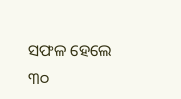ସଫଳ ହେଲେ ୩୦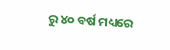ରୁ ୪୦ ବର୍ଷ ମଧ୍ୟରେ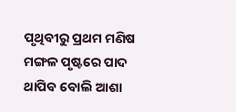ପୃଥିବୀରୁ ପ୍ରଥମ ମଣିଷ ମଙ୍ଗଳ ପୃଷ୍ଟରେ ପାଦ ଥାପିବ ବୋଲି ଆଶା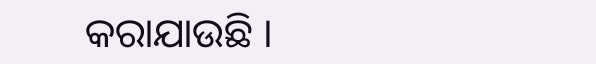କରାଯାଉଛି ।